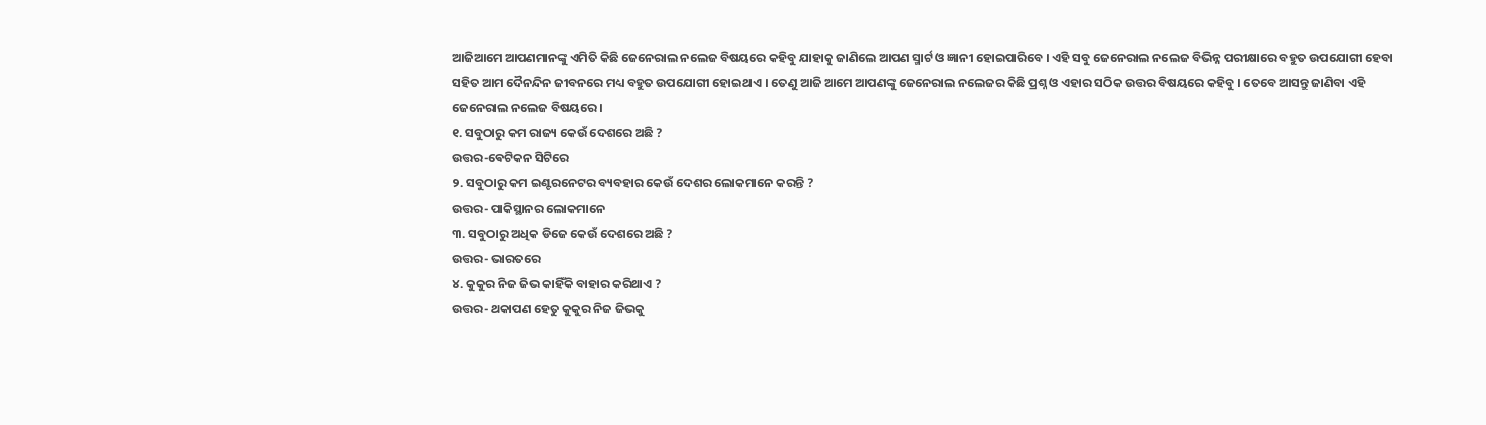ଆଜିଆମେ ଆପଣମାନଙ୍କୁ ଏମିତି କିଛି ଜେନେରାଲ ନଲେଜ ବିଷୟରେ କହିବୁ ଯାହାକୁ ଜାଣିଲେ ଆପଣ ସ୍ମାର୍ଟ ଓ ଜ୍ଞାନୀ ହୋଇପାରିବେ । ଏହି ସବୁ ଜେନେରାଲ ନଲେଜ ବିଭିନ୍ନ ପରୀକ୍ଷାରେ ବହୁତ ଉପଯୋଗୀ ହେବା ସହିତ ଆମ ଦୈନନ୍ଦିନ ଜୀବନରେ ମଧ୍ୟ ବହୁତ ଉପଯୋଗୀ ହୋଇଥାଏ । ତେଣୁ ଆଜି ଆମେ ଆପଣଙ୍କୁ ଜେନେରାଲ ନଲେଜର କିଛି ପ୍ରଶ୍ନ ଓ ଏହାର ସଠିକ ଉତ୍ତର ବିଷୟରେ କହିବୁ । ତେବେ ଆସନ୍ତୁ ଜାଣିବା ଏହି ଜେନେରାଲ ନଲେଜ ବିଷୟରେ ।
୧. ସବୁଠାରୁ କମ ରାଜ୍ୟ କେଉଁ ଦେଶରେ ଅଛି ?
ଉତ୍ତର-ଵେଟିକନ ସିଟିରେ
୨. ସବୁଠାରୁ କମ ଇଣ୍ଟରନେଟର ବ୍ୟବହାର କେଉଁ ଦେଶର ଲୋକମାନେ କରନ୍ତି ?
ଉତ୍ତର- ପାକିସ୍ଥାନର ଲୋକମାନେ
୩. ସବୁଠାରୁ ଅଧିକ ଡିଜେ କେଉଁ ଦେଶରେ ଅଛି ?
ଉତ୍ତର- ଭାରତରେ
୪. କୁକୁର ନିଜ ଜିଭ କାହିଁକି ବାହାର କରିଥାଏ ?
ଉତ୍ତର- ଥକାପଣ ହେତୁ କୁକୁର ନିଜ ଜିଭକୁ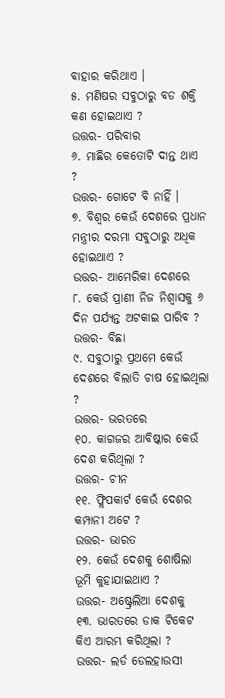ବାହାର କରିଥାଏ ।
୫. ମଣିଷର ସବୁଠାରୁ ବଡ ଶକ୍ତି କଣ ହୋଇଥାଏ ?
ଉତ୍ତର- ପରିବାର
୬. ମାଛିର କେତୋଟି ଦାନ୍ତ ଥାଏ ?
ଉତ୍ତର- ଗୋଟେ ବି ନାହିଁ ।
୭. ବିଶ୍ଵର କେଉଁ ଦେଶରେ ପ୍ରଧାନ ମନ୍ତ୍ରୀର ଦରମା ସବୁଠାରୁ ଅଧିକ ହୋଇଥାଏ ?
ଉତ୍ତର- ଆମେରିକା ଦେଶରେ
୮. କେଉଁ ପ୍ରାଣୀ ନିଜ ନିଶ୍ଵାସକୁ ୬ ଦିନ ପର୍ଯ୍ୟନ୍ତ ଅଟକାଇ ପାରିବ ?
ଉତ୍ତର- ବିଛା
୯. ସବୁଠାରୁ ପ୍ରଥମେ କେଉଁ ଦେଶରେ ବିଲାତି ଚାଷ ହୋଇଥିଲା ?
ଉତ୍ତର- ଭରତରେ
୧୦. କାଗଜର ଆବିଷ୍କାର କେଉଁ ଦେଶ କରିଥିଲା ?
ଉତ୍ତର- ଚୀନ
୧୧. ଫ୍ଲିପକାର୍ଟ କେଉଁ ଦେଶର କମ୍ପାନୀ ଅଟେ ?
ଉତ୍ତର- ଭାରତ
୧୨. କେଉଁ ଦେଶକୁ ଶୋଷିଲା ଭୂମି କୁହାଯାଇଥାଏ ?
ଉତ୍ତର- ଅଷ୍ଟ୍ରେଲିଆ ଦେଶକୁ
୧୩. ଭାରତରେ ଡାକ ଟିକେଟ କିଏ ଆରମ୍ଭ କରିଥିଲା ?
ଉତ୍ତର- ଲର୍ଡ ଡେଲହାଉସୀ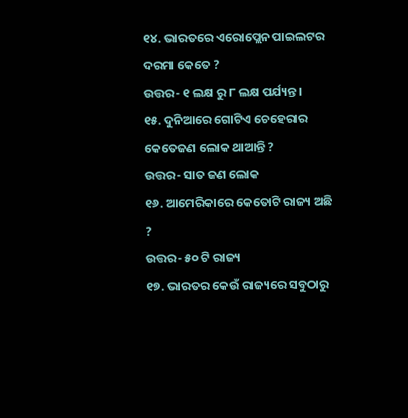୧୪. ଭାରତରେ ଏରୋପ୍ଲେନ ପାଇଲଟର ଦରମା କେତେ ?
ଉତ୍ତର- ୧ ଲକ୍ଷ ରୁ ୮ ଲକ୍ଷ ପର୍ଯ୍ୟନ୍ତ ।
୧୫. ଦୁନିଆରେ ଗୋଟିଏ ଚେହେରାର କେତେଜଣ ଲୋକ ଥାଆନ୍ତି ?
ଉତ୍ତର- ସାତ ଜଣ ଲୋକ
୧୬. ଆମେରିକାରେ କେତୋଟି ରାଜ୍ୟ ଅଛି ?
ଉତ୍ତର- ୫୦ ଟି ରାଜ୍ୟ
୧୭. ଭାରତର କେଉଁ ରାଜ୍ୟରେ ସବୁଠାରୁ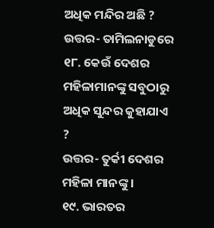ଅଧିକ ମନ୍ଦିର ଅଛି ?
ଉତ୍ତର- ତାମିଲନାଡୁରେ
୧୮. କେଉଁ ଦେଶର ମହିଳାମାନଙ୍କୁ ସବୁଠାରୁ ଅଧିକ ସୁନ୍ଦର କୁହାଯାଏ ?
ଉତ୍ତର- ତୁର୍କୀ ଦେଶର ମହିଳା ମାନଙ୍କୁ ।
୧୯. ଭାରତର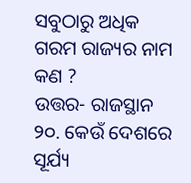ସବୁଠାରୁ ଅଧିକ ଗରମ ରାଜ୍ୟର ନାମ କଣ ?
ଉତ୍ତର- ରାଜସ୍ଥାନ
୨୦. କେଉଁ ଦେଶରେ ସୂର୍ଯ୍ୟ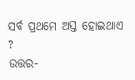ସର୍ବ ପ୍ରଥମେ ଅସ୍ତ ହୋଇଥାଏ ?
ଉତ୍ତର-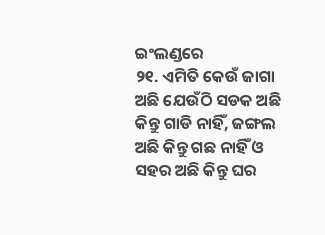ଇଂଲଣ୍ଡରେ
୨୧. ଏମିତି କେଉଁ ଜାଗା ଅଛି ଯେଉଁଠି ସଡକ ଅଛି କିନ୍ତୁ ଗାଡି ନାହିଁ, ଜଙ୍ଗଲ ଅଛି କିନ୍ତୁ ଗଛ ନାହିଁ ଓ ସହର ଅଛି କିନ୍ତୁ ଘର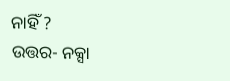ନାହିଁ ?
ଉତ୍ତର- ନକ୍ସା